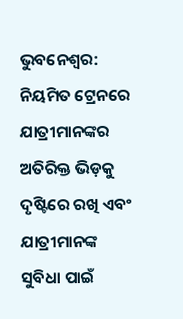ଭୁବନେଶ୍ବର: ନିୟମିତ ଟ୍ରେନରେ ଯାତ୍ରୀମାନଙ୍କର ଅତିରିକ୍ତ ଭିଡ଼କୁ ଦୃଷ୍ଟିରେ ରଖି ଏବଂ ଯାତ୍ରୀମାନଙ୍କ ସୁବିଧା ପାଇଁ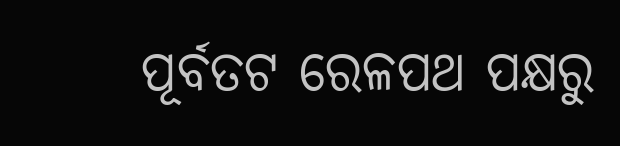ପୂର୍ବତଟ ରେଳପଥ ପକ୍ଷରୁ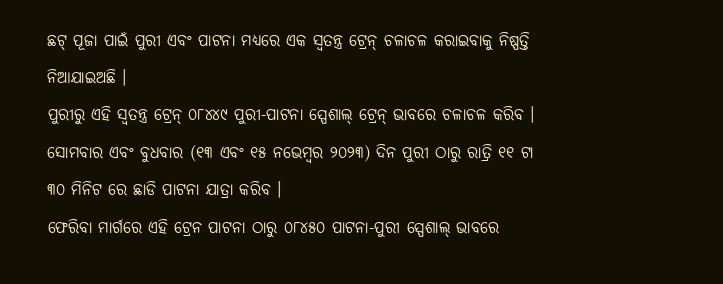ଛଟ୍ ପୂଜା ପାଇଁ ପୁରୀ ଏବଂ ପାଟନା ମଧ୍ୟରେ ଏକ ସ୍ୱତନ୍ତ୍ର ଟ୍ରେନ୍ ଚଳାଚଳ କରାଇବାକୁ ନିଷ୍ପତ୍ତି ନିଆଯାଇଅଛି ।
ପୁରୀରୁ ଏହି ସ୍ୱତନ୍ତ୍ର ଟ୍ରେନ୍ ୦୮୪୪୯ ପୁରୀ-ପାଟନା ସ୍ପେଶାଲ୍ ଟ୍ରେନ୍ ଭାବରେ ଚଳାଚଳ କରିବ । ସୋମବାର ଏବଂ ବୁଧବାର (୧୩ ଏବଂ ୧୫ ନଭେମ୍ବର ୨୦୨୩) ଦିନ ପୁରୀ ଠାରୁ ରାତ୍ରି ୧୧ ଟା ୩୦ ମିନିଟ ରେ ଛାଡି ପାଟନା ଯାତ୍ରା କରିବ ।
ଫେରିବା ମାର୍ଗରେ ଏହି ଟ୍ରେନ ପାଟନା ଠାରୁ ୦୮୪୫୦ ପାଟନା-ପୁରୀ ସ୍ପେଶାଲ୍ ଭାବରେ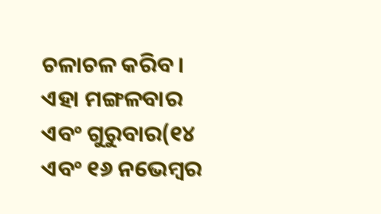ଚଳାଚଳ କରିବ । ଏହା ମଙ୍ଗଳବାର ଏବଂ ଗୁରୁବାର(୧୪ ଏବଂ ୧୬ ନଭେମ୍ବର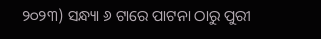୨୦୨୩) ସନ୍ଧ୍ୟା ୬ ଟାରେ ପାଟନା ଠାରୁ ପୁରୀ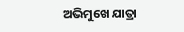ଅଭିମୁଖେ ଯାତ୍ରା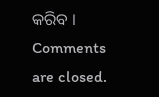କରିବ ।
Comments are closed.